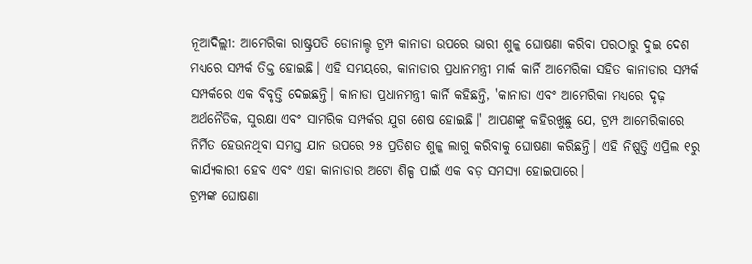ନୂଆଦିଲ୍ଲୀ: ଆମେରିକା ରାଷ୍ଟ୍ରପତି ଡୋନାଲ୍ଡ ଟ୍ରମ୍ପ କାନାଡା ଉପରେ ଭାରୀ ଶୁଳ୍କ ଘୋଷଣା କରିବା ପରଠାରୁ ଦୁଇ ଦେଶ ମଧ୍ୟରେ ସମ୍ପର୍କ ତିକ୍ତ ହୋଇଛି। ଏହି ସମୟରେ, କାନାଡାର ପ୍ରଧାନମନ୍ତ୍ରୀ ମାର୍କ କାର୍ନି ଆମେରିକା ସହିତ କାନାଡାର ସମ୍ପର୍କ ସମ୍ପର୍କରେ ଏକ ବିବୃତ୍ତି ଦେଇଛନ୍ତି। କାନାଡା ପ୍ରଧାନମନ୍ତ୍ରୀ କାର୍ନି କହିଛନ୍ତି, 'କାନାଡା ଏବଂ ଆମେରିକା ମଧ୍ୟରେ ଦୃଢ଼ ଅର୍ଥନୈତିକ, ସୁରକ୍ଷା ଏବଂ ସାମରିକ ସମ୍ପର୍କର ଯୁଗ ଶେଷ ହୋଇଛି।' ଆପଣଙ୍କୁ କହିରଖୁଛୁ ଯେ, ଟ୍ରମ୍ପ ଆମେରିକାରେ ନିର୍ମିତ ହେଉନଥିବା ସମସ୍ତ ଯାନ ଉପରେ ୨୫ ପ୍ରତିଶତ ଶୁଳ୍କ ଲାଗୁ କରିବାକୁ ଘୋଷଣା କରିଛନ୍ତି। ଏହି ନିଷ୍ପତ୍ତି ଏପ୍ରିଲ ୧ରୁ କାର୍ଯ୍ୟକାରୀ ହେବ ଏବଂ ଏହା କାନାଡାର ଅଟୋ ଶିଳ୍ପ ପାଇଁ ଏକ ବଡ଼ ସମସ୍ୟା ହୋଇପାରେ।
ଟ୍ରମ୍ପଙ୍କ ଘୋଷଣା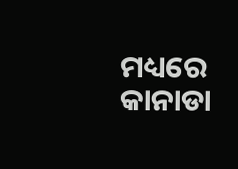ମଧ୍ୟରେ କାନାଡା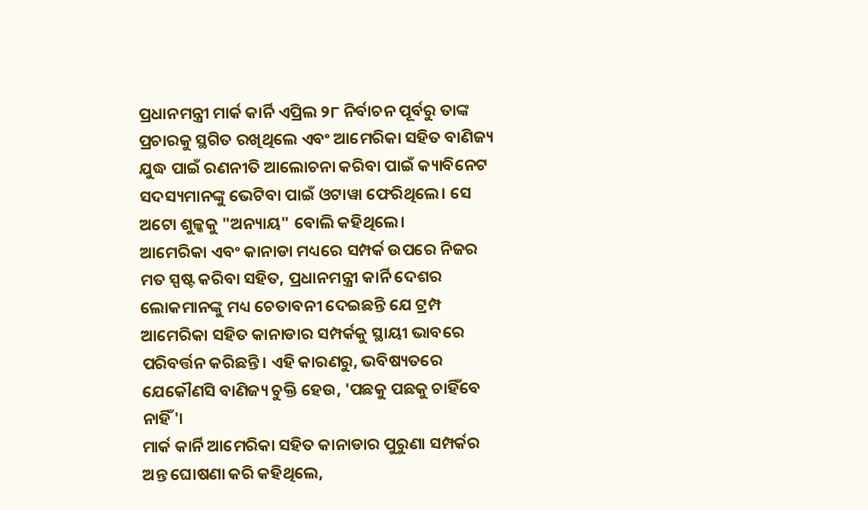ପ୍ରଧାନମନ୍ତ୍ରୀ ମାର୍କ କାର୍ନି ଏପ୍ରିଲ ୨୮ ନିର୍ବାଚନ ପୂର୍ବରୁ ତାଙ୍କ ପ୍ରଚାରକୁ ସ୍ଥଗିତ ରଖିଥିଲେ ଏବଂ ଆମେରିକା ସହିତ ବାଣିଜ୍ୟ ଯୁଦ୍ଧ ପାଇଁ ରଣନୀତି ଆଲୋଚନା କରିବା ପାଇଁ କ୍ୟାବିନେଟ ସଦସ୍ୟମାନଙ୍କୁ ଭେଟିବା ପାଇଁ ଓଟାୱା ଫେରିଥିଲେ। ସେ ଅଟୋ ଶୁଳ୍କକୁ "ଅନ୍ୟାୟ" ବୋଲି କହିଥିଲେ।
ଆମେରିକା ଏବଂ କାନାଡା ମଧ୍ୟରେ ସମ୍ପର୍କ ଉପରେ ନିଜର ମତ ସ୍ପଷ୍ଟ କରିବା ସହିତ, ପ୍ରଧାନମନ୍ତ୍ରୀ କାର୍ନି ଦେଶର ଲୋକମାନଙ୍କୁ ମଧ୍ୟ ଚେତାବନୀ ଦେଇଛନ୍ତି ଯେ ଟ୍ରମ୍ପ ଆମେରିକା ସହିତ କାନାଡାର ସମ୍ପର୍କକୁ ସ୍ଥାୟୀ ଭାବରେ ପରିବର୍ତ୍ତନ କରିଛନ୍ତି। ଏହି କାରଣରୁ, ଭବିଷ୍ୟତରେ ଯେକୌଣସି ବାଣିଜ୍ୟ ଚୁକ୍ତି ହେଉ, 'ପଛକୁ ପଛକୁ ଚାହିଁବେ ନାହିଁ'।
ମାର୍କ କାର୍ନି ଆମେରିକା ସହିତ କାନାଡାର ପୁରୁଣା ସମ୍ପର୍କର ଅନ୍ତ ଘୋଷଣା କରି କହିଥିଲେ,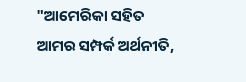"ଆମେରିକା ସହିତ ଆମର ସମ୍ପର୍କ ଅର୍ଥନୀତି,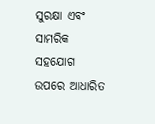ସୁରକ୍ଷା ଏବଂ ସାମରିକ ସହଯୋଗ ଉପରେ ଆଧାରିତ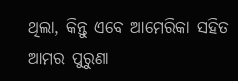ଥିଲା, କିନ୍ତୁ ଏବେ ଆମେରିକା ସହିତ ଆମର ପୁରୁଣା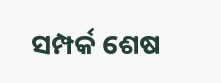ସମ୍ପର୍କ ଶେଷ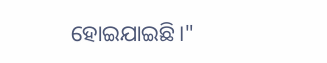ହୋଇଯାଇଛି।"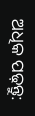ଅଧିକ ପଢ଼ନ୍ତୁ: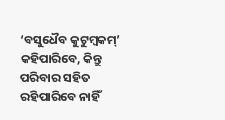‘ବସୁଧୈବ କୁଟୁମ୍ବକମ୍’ କହିପାରିବେ, କିନ୍ତୁ ପରିବାର ସହିତ ରହିପାରିବେ ନାହିଁ